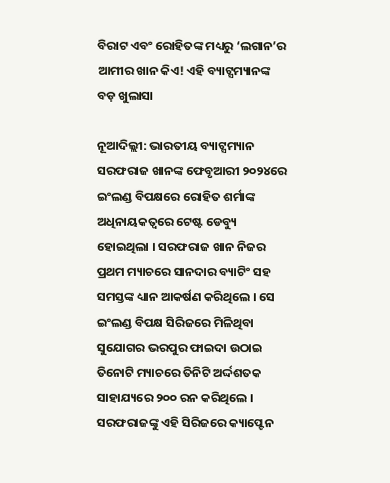ବିରାଟ ଏବଂ ରୋହିତଙ୍କ ମଧ୍ୟରୁ ‘ଲଗାନ’ର ଆମୀର ଖାନ କିଏ! ଏହି ବ୍ୟାଟ୍ସମ୍ୟାନଙ୍କ ବଡ଼ ଖୁଲାସା

ନୂଆଦିଲ୍ଲୀ: ଭାରତୀୟ ବ୍ୟାଟ୍ସମ୍ୟାନ ସରଫରାଜ ଖାନଙ୍କ ଫେବୃଆରୀ ୨୦୨୪ରେ ଇଂଲଣ୍ଡ ବିପକ୍ଷରେ ରୋହିତ ଶର୍ମାଙ୍କ ଅଧିନାୟକତ୍ୱରେ ଟେଷ୍ଟ ଡେବ୍ୟୁ ହୋଇଥିଲା । ସରଫରାଜ ଖାନ ନିଜର ପ୍ରଥମ ମ୍ୟାଚରେ ସାନଦାର ବ୍ୟାଟିଂ ସହ ସମସ୍ତଙ୍କ ଧ୍ୟାନ ଆକର୍ଷଣ କରିଥିଲେ । ସେ ଇଂଲଣ୍ଡ ବିପକ୍ଷ ସିରିଜରେ ମିଳିଥିବା ସୁଯୋଗର ଭରପୁର ଫାଇଦା ଉଠାଇ ତିନୋଟି ମ୍ୟାଚରେ ତିନିଟି ଅର୍ଦ୍ଦଶତକ ସାହାଯ୍ୟରେ ୨୦୦ ରନ କରିଥିଲେ । ସରଫରାଜଙ୍କୁ ଏହି ସିରିଜରେ କ୍ୟାପ୍ଟେନ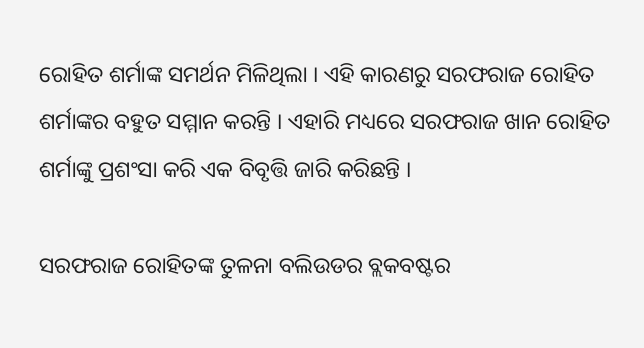ରୋହିତ ଶର୍ମାଙ୍କ ସମର୍ଥନ ମିଳିଥିଲା । ଏହି କାରଣରୁ ସରଫରାଜ ରୋହିତ ଶର୍ମାଙ୍କର ବହୁତ ସମ୍ମାନ କରନ୍ତି । ଏହାରି ମଧ୍ୟରେ ସରଫରାଜ ଖାନ ରୋହିତ ଶର୍ମାଙ୍କୁ ପ୍ରଶଂସା କରି ଏକ ବିବୃତ୍ତି ଜାରି କରିଛନ୍ତି ।

ସରଫରାଜ ରୋହିତଙ୍କ ତୁଳନା ବଲିଉଡର ବ୍ଲକବଷ୍ଟର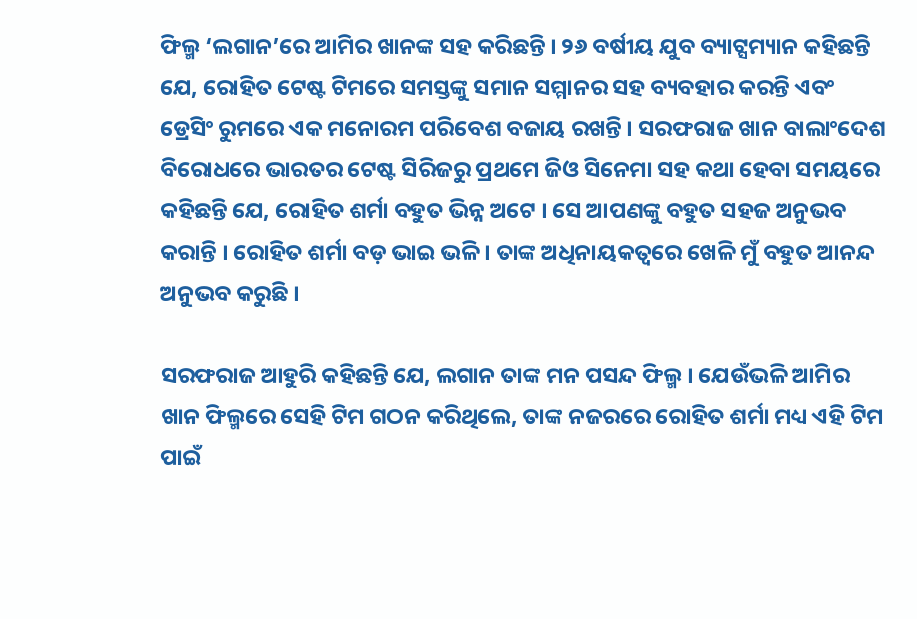ଫିଲ୍ମ ‘ଲଗାନ’ରେ ଆମିର ଖାନଙ୍କ ସହ କରିଛନ୍ତି । ୨୬ ବର୍ଷୀୟ ଯୁବ ବ୍ୟାଟ୍ସମ୍ୟାନ କହିଛନ୍ତି ଯେ, ରୋହିତ ଟେଷ୍ଟ ଟିମରେ ସମସ୍ତଙ୍କୁ ସମାନ ସମ୍ମାନର ସହ ବ୍ୟବହାର କରନ୍ତି ଏବଂ ଡ୍ରେସିଂ ରୁମରେ ଏକ ମନୋରମ ପରିବେଶ ବଜାୟ ରଖନ୍ତି । ସରଫରାଜ ଖାନ ବାଲାଂଦେଶ ବିରୋଧରେ ଭାରତର ଟେଷ୍ଟ ସିରିଜରୁ ପ୍ରଥମେ ଜିଓ ସିନେମା ସହ କଥା ହେବା ସମୟରେ କହିଛନ୍ତି ଯେ, ରୋହିତ ଶର୍ମା ବହୁତ ଭିନ୍ନ ଅଟେ । ସେ ଆପଣଙ୍କୁ ବହୁତ ସହଜ ଅନୁଭବ କରାନ୍ତି । ରୋହିତ ଶର୍ମା ବଡ଼ ଭାଇ ଭଳି । ତାଙ୍କ ଅଧିନାୟକତ୍ୱରେ ଖେଳି ମୁଁ ବହୁତ ଆନନ୍ଦ ଅନୁଭବ କରୁଛି ।

ସରଫରାଜ ଆହୁରି କହିଛନ୍ତି ଯେ, ଲଗାନ ତାଙ୍କ ମନ ପସନ୍ଦ ଫିଲ୍ମ । ଯେଉଁଭଳି ଆମିର ଖାନ ଫିଲ୍ମରେ ସେହି ଟିମ ଗଠନ କରିଥିଲେ, ତାଙ୍କ ନଜରରେ ରୋହିତ ଶର୍ମା ମଧ୍ୟ ଏହି ଟିମ ପାଇଁ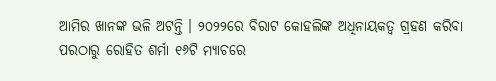ଆମିର ଖାନଙ୍କ ଭଳି ଅଟନ୍ତି । ୨୦୨୨ରେ ବିରାଟ କୋହଲିଙ୍କ ଅଧିନାୟକତ୍ୱ ଗ୍ରହଣ କରିବା ପରଠାରୁ ରୋହିତ ଶର୍ମା ୧୬ଟି ମ୍ୟାଚରେ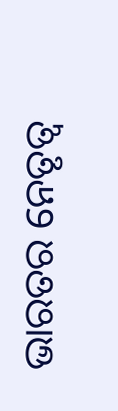ଭାରତର ନେତୃତ୍ୱ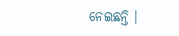ନେଇଛନ୍ତି ।